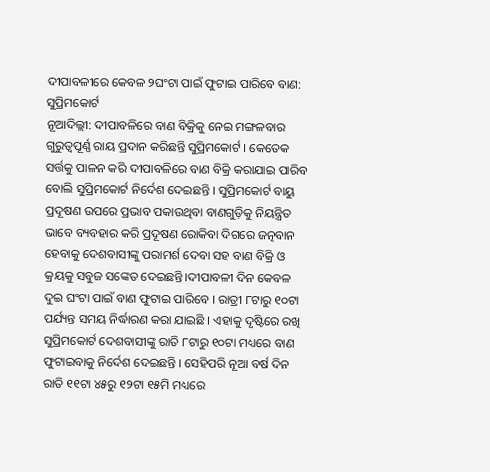ଦୀପାବଳୀରେ କେବଳ ୨ଘଂଟା ପାଇଁ ଫୁଟାଇ ପାରିବେ ବାଣ: ସୁପ୍ରିମକୋର୍ଟ
ନୂଆଦିଲ୍ଲୀ: ଦୀପାବଳିରେ ବାଣ ବିକ୍ରିକୁ ନେଇ ମଙ୍ଗଳବାର ଗୁରୁତ୍ୱପୂର୍ଣ୍ଣ ରାୟ ପ୍ରଦାନ କରିଛନ୍ତି ସୁପ୍ରିମକୋର୍ଟ । କେତେକ ସର୍ତ୍ତକୁ ପାଳନ କରି ଦୀପାବଳିରେ ବାଣ ବିକ୍ରି କରାଯାଇ ପାରିବ ବୋଲି ସୁପ୍ରିମକୋର୍ଟ ନିର୍ଦେଶ ଦେଇଛନ୍ତି । ସୁପ୍ରିମକୋର୍ଟ ବାୟୁ ପ୍ରଦୂଷଣ ଉପରେ ପ୍ରଭାବ ପକାଉଥିବା ବାଣଗୁଡ଼ିକୁ ନିୟନ୍ତ୍ରିତ ଭାବେ ବ୍ୟବହାର କରି ପ୍ରଦୂଷଣ ରୋକିବା ଦିଗରେ ଜତ୍ନବାନ ହେବାକୁ ଦେଶବାସୀଙ୍କୁ ପରାମର୍ଶ ଦେବା ସହ ବାଣ ବିକ୍ରି ଓ କ୍ରୟକୁ ସବୁଜ ସଙ୍କେତ ଦେଇଛନ୍ତି।ଦୀପାବଳୀ ଦିନ କେବଳ ଦୁଇ ଘଂଟା ପାଇଁ ବାଣ ଫୁଟାଇ ପାରିବେ । ରାତ୍ରୀ ୮ଟାରୁ ୧୦ଟା ପର୍ଯ୍ୟନ୍ତ ସମୟ ନିର୍ଦ୍ଧାରଣ କରା ଯାଇଛି । ଏହାକୁ ଦୃଷ୍ଟିରେ ରଖି ସୁପ୍ରିମକୋର୍ଟ ଦେଶବାସୀଙ୍କୁ ରାତି ୮ଟାରୁ ୧୦ଟା ମଧ୍ୟରେ ବାଣ ଫୁଟାଇବାକୁ ନିର୍ଦେଶ ଦେଇଛନ୍ତି । ସେହିପରି ନୂଆ ବର୍ଷ ଦିନ ରାତି ୧୧ଟା ୪୫ରୁ ୧୨ଟା ୧୫ମି ମଧ୍ୟରେ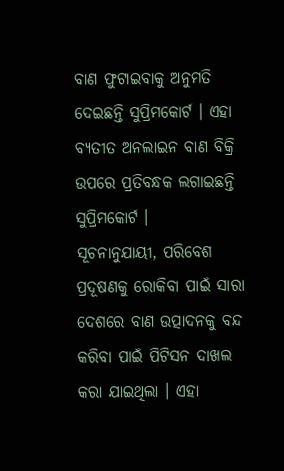ବାଣ ଫୁଟାଇବାକୁ ଅନୁମତି ଦେଇଛନ୍ତି ସୁପ୍ରିମକୋର୍ଟ । ଏହା ବ୍ୟତୀତ ଅନଲାଇନ ବାଣ ବିକ୍ରି ଉପରେ ପ୍ରତିବନ୍ଧକ ଲଗାଇଛନ୍ତି ସୁପ୍ରିମକୋର୍ଟ ।
ସୂଚନାନୁଯାୟୀ, ପରିବେଶ ପ୍ରଦୂଷଣକୁ ରୋକିବା ପାଇଁ ସାରା ଦେଶରେ ବାଣ ଉତ୍ପାଦନକୁ ବନ୍ଦ କରିବା ପାଇଁ ପିଟିସନ ଦାଖଲ କରା ଯାଇଥିଲା । ଏହା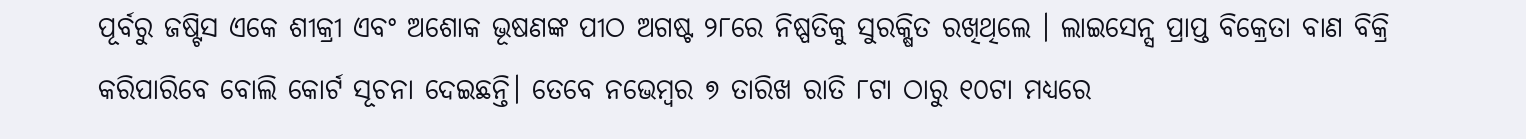ପୂର୍ବରୁ ଜଷ୍ଟିସ ଏକେ ଶୀକ୍ରୀ ଏବଂ ଅଶୋକ ଭୂଷଣଙ୍କ ପୀଠ ଅଗଷ୍ଟ ୨୮ରେ ନିଷ୍ପତିକୁ ସୁରକ୍ଷିତ ରଖିଥିଲେ । ଲାଇସେନ୍ସ ପ୍ରାପ୍ତ ବିକ୍ରେତା ବାଣ ବିକ୍ରି କରିପାରିବେ ବୋଲି କୋର୍ଟ ସୂଚନା ଦେଇଛନ୍ତି। ତେବେ ନଭେମ୍ବର ୭ ତାରିଖ ରାତି ୮ଟା ଠାରୁ ୧୦ଟା ମଧ୍ୟରେ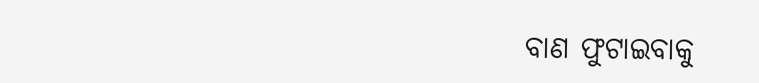ବାଣ ଫୁଟାଇବାକୁ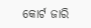କୋର୍ଟ ଜାରି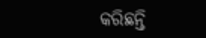କରିଛନ୍ତି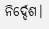ନିର୍ଦ୍ଦେଶ।